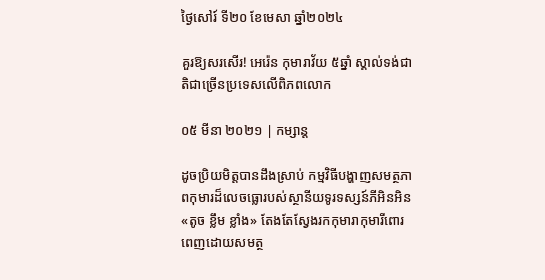ថ្ងៃសៅរ៍ ទី២០ ខែមេសា ឆ្នាំ២០២៤

គួរឱ្យសរសើរ! អេរ៉េន កុមារាវ័យ ៥ឆ្នាំ ស្គាល់ទង់ជាតិជាច្រើនប្រទេសលើពិភពលោក

០៥ មីនា ២០២១ | កម្សាន្ដ

ដូចប្រិយមិត្តបានដឹងស្រាប់ កម្មវិធីបង្ហាញសមត្ថភាពកុមារដ៏លេចធ្លោរបស់ស្ថានីយទូរទស្សន៍ភីអិនអិន «តូច ខ្លឹម ខ្លាំង» តែងតែស្វែងរកកុមារាកុមារីពោរពេញដោយសមត្ថ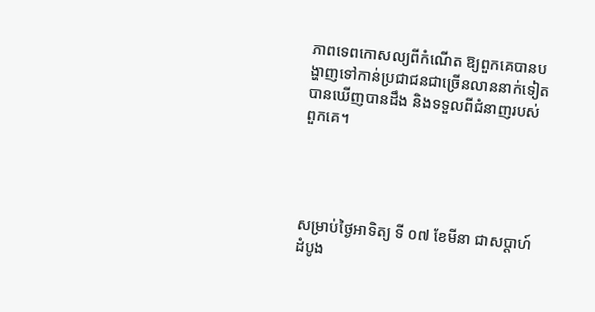ភាពទេពកោសល្យពីកំណើត ឱ្យពួកគេបានបង្ហាញទៅកាន់ប្រជាជនជាច្រើនលាននាក់ទៀត បានឃើញបានដឹង និងទទួលពីជំនាញរបស់ពួកគេ។




សម្រាប់ថ្ងៃអាទិត្យ ទី ០៧ ខែមីនា ជាសប្ដាហ៍ដំបូង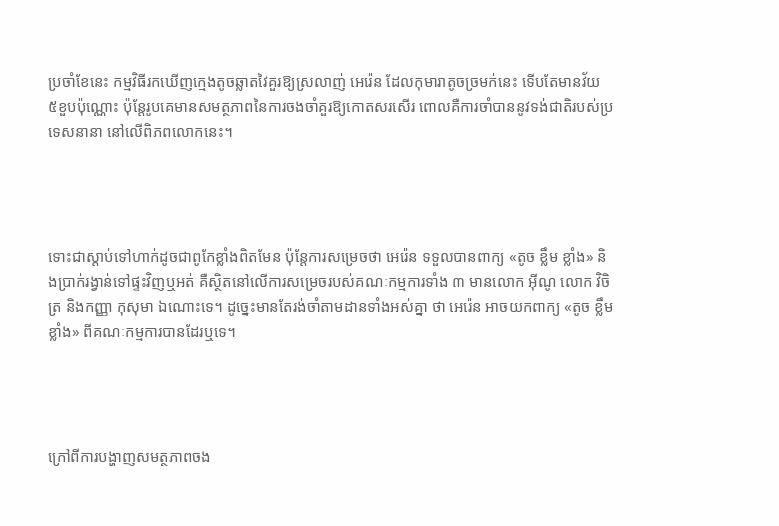ប្រចាំខែនេះ កម្មវិធីរកឃើញក្មេងតូចឆ្លាតវៃគួរឱ្យស្រលាញ់ អេរ៉េន ដែលកុមារាតូចច្រមក់នេះ ទើបតែមានវ័យ ៥ខួបប៉ុណ្ណោះ ប៉ុន្តែរូបគេមានសមត្ថភាពនៃការចងចាំគួរឱ្យកោតសរសើរ ពោលគឺការចាំបាននូវទង់ជាតិរបស់ប្រទេសនានា នៅលើពិភពលោកនេះ។




ទោះជាស្ដាប់ទៅហាក់ដូចជាពូកែខ្លាំងពិតមែន ប៉ុន្តែការសម្រេចថា អេរ៉េន ទទួលបានពាក្យ «តូច ខ្លឹម ខ្លាំង» និងប្រាក់រង្វាន់ទៅផ្ទះវិញឬអត់ គឺស្ថិតនៅលើការសម្រេចរបស់គណៈកម្មការទាំង ៣ មានលោក អ៊ីណូ លោក វិចិត្រ និងកញ្ញា កុសុមា ឯណោះទេ។ ដូច្នេះមានតែរង់ចាំតាមដានទាំងអស់គ្នា ថា អេរ៉េន អាចយកពាក្យ «តូច ខ្លឹម ខ្លាំង» ពីគណៈកម្មការបានដែរឬទេ។




ក្រៅពីការបង្ហាញសមត្ថភាពចង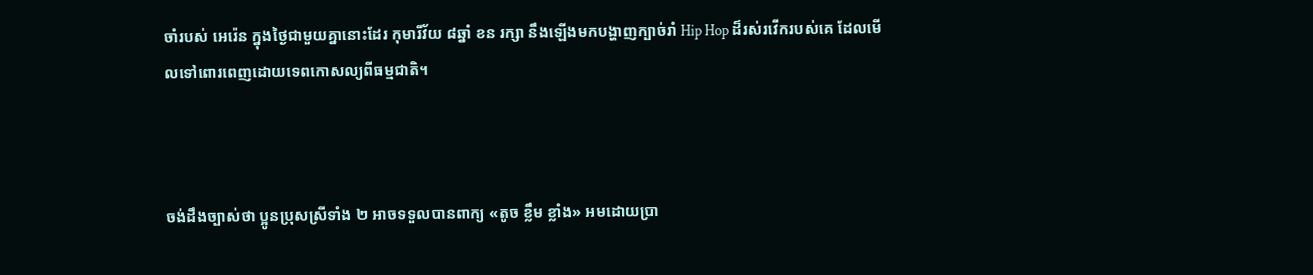ចាំរបស់ អេរ៉េន ក្នុងថ្ងៃជាមួយគ្នានោះដែរ កុមារីវ័យ ៨ឆ្នាំ ខន រក្សា នឹងឡើងមកបង្ហាញក្បាច់រាំ Hip Hop ដ៏រស់រវើករបស់គេ ដែលមើលទៅពោរពេញដោយទេពកោសល្យពីធម្មជាតិ។



ចង់ដឹងច្បាស់ថា ប្អូនប្រុសស្រីទាំង ២ អាចទទួលបានពាក្យ «តូច ខ្លឹម ខ្លាំង» អមដោយប្រា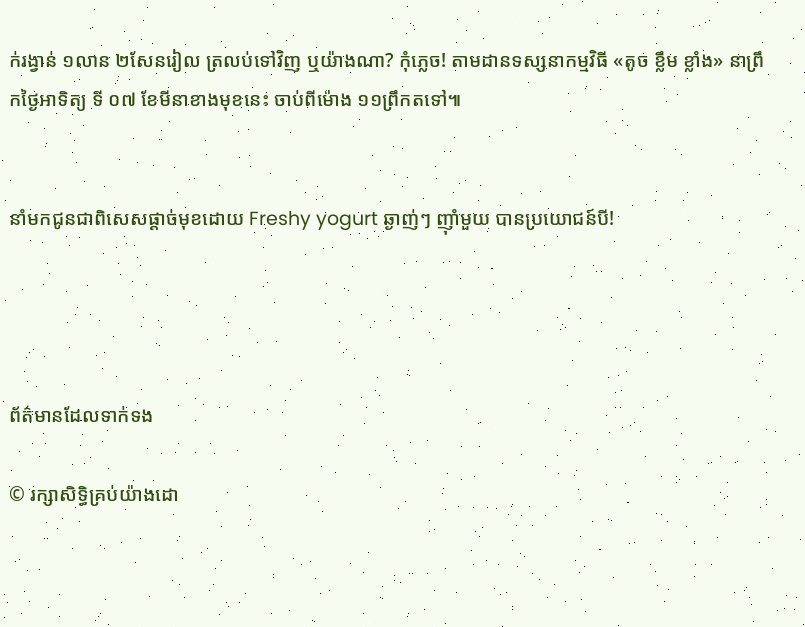ក់រង្វាន់ ១លាន ២សែនរៀល ត្រលប់ទៅវិញ ឬយ៉ាងណា? កុំភ្លេច! តាមដានទស្សនាកម្មវិធី «តូច ខ្លឹម ខ្លាំង» នាព្រឹកថ្ងៃអាទិត្យ ទី ០៧ ខែមីនាខាងមុខនេះ ចាប់ពីម៉ោង ១១ព្រឹកតទៅ៕


នាំមកជូនជាពិសេសផ្តាច់មុខដោយ Freshy yogurt ឆ្ងាញ់ៗ ញ៉ាំមួយ បានប្រយោជន៍បី!




ព័ត៌មានដែលទាក់ទង

© រក្សាសិទ្ធិគ្រប់យ៉ាងដោ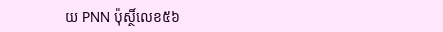យ PNN ប៉ុស្ថិ៍លេខ៥៦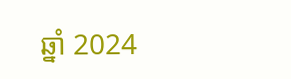ឆ្នាំ 2024